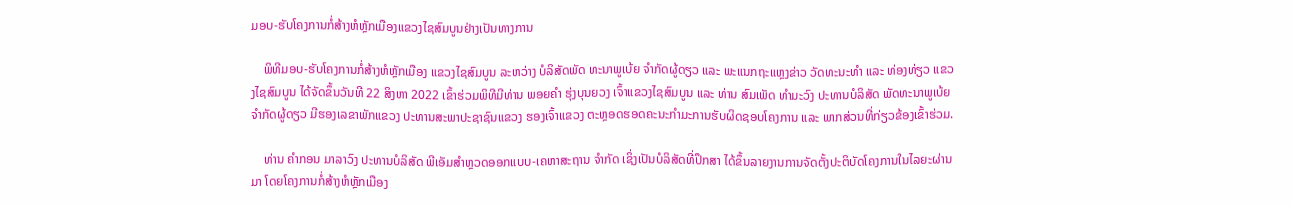ມອບ-ຮັບໂຄງການກໍ່ສ້າງຫໍຫຼັກເມືອງແຂວງໄຊສົມບູນຢ່າງເປັນທາງການ

    ພິທີມອບ-ຮັບໂຄງການກໍ່ສ້າງຫໍຫຼັກເມືອງ ແຂວງໄຊສົມບູນ ລະຫວ່າງ ບໍລິສັດພັດ ທະນາພູເບ້ຍ ຈໍາກັດຜູ້ດຽວ ແລະ ພະແນກຖະແຫຼງຂ່າວ ວັດທະນະທໍາ ແລະ ທ່ອງທ່ຽວ ແຂວງໄຊສົມບູນ ໄດ້ຈັດຂຶ້ນວັນທີ 22 ສິງຫາ 2022 ເຂົ້າຮ່ວມພິທີມີທ່ານ ພອຍຄໍາ ຮຸ່ງບຸນຍວງ ເຈົ້າແຂວງໄຊສົມບູນ ແລະ ທ່ານ ສົມເພັດ ທໍາມະວົງ ປະທານບໍລິສັດ ພັດທະນາພູເບ້ຍ ຈໍາກັດຜູ້ດຽວ ມີຮອງເລຂາພັກແຂວງ ປະທານສະພາປະຊາຊົນແຂວງ ຮອງເຈົ້າແຂວງ ຕະຫຼອດຮອດຄະນະກຳມະການຮັບຜິດຊອບໂຄງການ ແລະ ພາກສ່ວນທີ່ກ່ຽວຂ້ອງເຂົ້າຮ່ວມ.

    ທ່ານ ຄໍາກອນ ມາລາວົງ ປະທານບໍລິສັດ ພີເອັມສໍາຫຼວດອອກແບບ-ເຄຫາສະຖານ ຈໍາກັດ ເຊິ່ງເປັນບໍລິສັດທີ່ປຶກສາ ໄດ້ຂຶ້ນລາຍງານການຈັດຕັ້ງປະຕິບັດໂຄງການໃນໄລຍະຜ່ານມາ ໂດຍໂຄງການກໍ່ສ້າງຫໍຫຼັກເມືອງ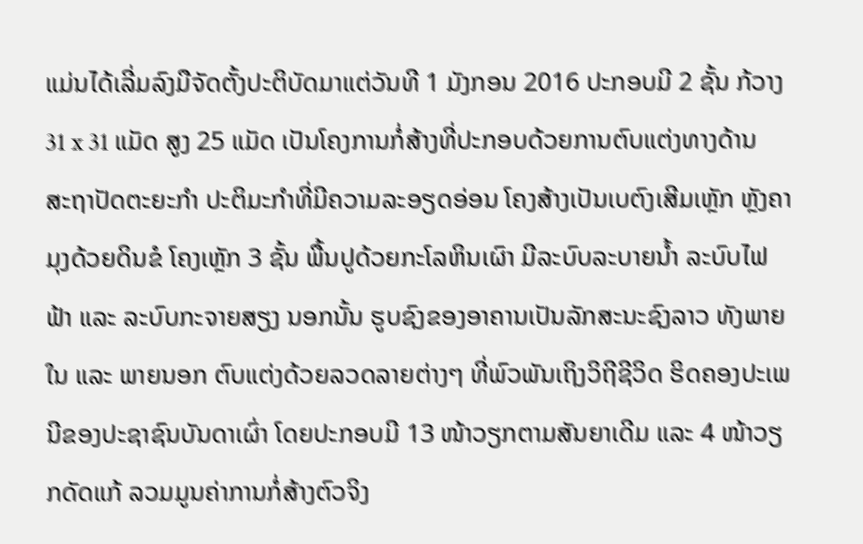ແມ່ນໄດ້ເລີ່ມລົງມືຈັດຕັ້ງປະຕິບັດມາແຕ່ວັນທີ 1 ມັງກອນ 2016 ປະກອບມີ 2 ຊັ້ນ ກ້ວາງ 31 x 31 ແມັດ ສູງ 25 ແມັດ ເປັນໂຄງການກໍ່ສ້າງທີ່ປະກອບດ້ວຍການຕົບແຕ່ງທາງດ້ານສະຖາປັດຕະຍະກຳ ປະຕິມະກຳທີ່ມີຄວາມລະອຽດອ່ອນ ໂຄງສ້າງເປັນເບຕົງເສີມເຫຼັກ ຫຼັງຄາມຸງດ້ວຍດິນຂໍ ໂຄງເຫຼັກ 3 ຊັ້ນ ພື້ນປູດ້ວຍກະໂລຫິນເຜົາ ມີລະບົບລະບາຍນໍ້າ ລະບົບໄຟຟ້າ ແລະ ລະບົບກະຈາຍສຽງ ນອກນັ້ນ ຮູບຊົງຂອງອາຄານເປັນລັກສະນະຊົງລາວ ທັງພາຍໃນ ແລະ ພາຍນອກ ຕົບແຕ່ງດ້ວຍລວດລາຍຕ່າງໆ ທີ່ພົວພັນເຖິງວິຖີຊີວິດ ຮິດຄອງປະເພນີຂອງປະຊາຊົນບັນດາເຜົ່າ ໂດຍປະກອບມີ 13 ໜ້າວຽກຕາມສັນຍາເດີມ ແລະ 4 ໜ້າວຽກດັດແກ້ ລວມມູນຄ່າການກໍ່ສ້າງຕົວຈິງ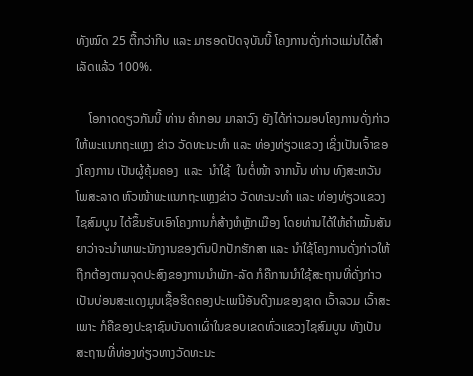ທັງໝົດ 25 ຕື້ກວ່າກີບ ແລະ ມາຮອດປັດຈຸບັນນີ້ ໂຄງການດັ່ງກ່າວແມ່ນໄດ້ສໍາເລັດແລ້ວ 100%.

    ໂອກາດດຽວກັນນີ້ ທ່ານ ຄໍາກອນ ມາລາວົງ ຍັງໄດ້ກ່າວມອບໂຄງການດັ່ງກ່າວໃຫ້ພະແນກຖະແຫຼງ ຂ່າວ ວັດທະນະທໍາ ແລະ ທ່ອງທ່ຽວແຂວງ ເຊິ່ງເປັນເຈົ້າຂອງໂຄງການ ເປັນຜູ້ຄຸ້ມຄອງ  ແລະ  ນໍາໃຊ້  ໃນຕໍ່ໜ້າ ຈາກນັ້ນ ທ່ານ ທົງສະຫວັນ ໂພສະລາດ ຫົວໜ້າພະແນກຖະແຫຼງຂ່າວ ວັດທະນະທໍາ ແລະ ທ່ອງທ່ຽວແຂວງໄຊສົມບູນ ໄດ້ຂຶ້ນຮັບເອົາໂຄງການກໍ່ສ້າງຫໍຫຼັກເມືອງ ໂດຍທ່ານໄດ້ໃຫ້ຄໍາໝັ້ນສັນຍາວ່າຈະນໍາພາພະນັກງານຂອງຕົນປົກປັກຮັກສາ ແລະ ນໍາໃຊ້ໂຄງການດັ່ງກ່າວໃຫ້ຖືກຕ້ອງຕາມຈຸດປະສົງຂອງການນໍາພັກ-ລັດ ກໍຄືການນໍາໃຊ້ສະຖານທີ່ດັ່ງກ່າວເປັນບ່ອນສະແດງມູນເຊື້ອຮີດຄອງປະເພນີອັນດີງາມຂອງຊາດ ເວົ້າລວມ ເວົ້າສະເພາະ ກໍຄືຂອງປະຊາຊົນບັນດາເຜົ່າໃນຂອບເຂດທົ່ວແຂວງໄຊສົມບູນ ທັງເປັນສະຖານທີ່ທ່ອງທ່ຽວທາງວັດທະນະ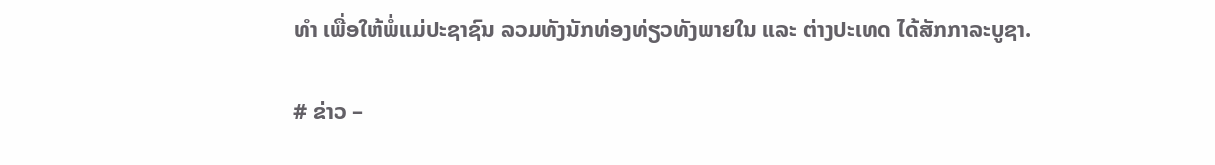ທໍາ ເພື່ອໃຫ້ພໍ່ແມ່ປະຊາຊົນ ລວມທັງນັກທ່ອງທ່ຽວທັງພາຍໃນ ແລະ ຕ່າງປະເທດ ໄດ້ສັກກາລະບູຊາ.

# ຂ່າວ –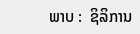ພາບ :  ຊິລິການ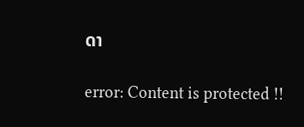ດາ

error: Content is protected !!